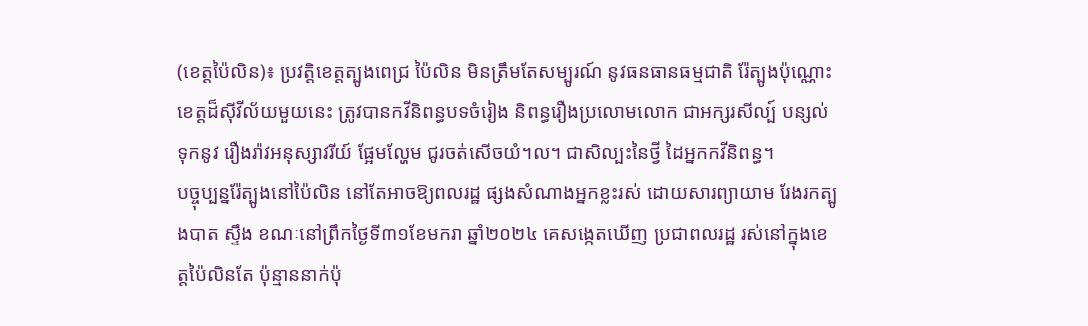(ខេត្តប៉ៃលិន)៖ ប្រវត្តិខេត្តត្បូងពេជ្រ ប៉ៃលិន មិនត្រឹមតែសម្បូរណ៍ នូវធនធានធម្មជាតិ រ៉ែត្បូងប៉ុណ្ណោះ ខេត្តដ៏ស៊ីវីល័យមួយនេះ ត្រូវបានកវីនិពន្ធបទចំរៀង និពន្ធរឿងប្រលោមលោក ជាអក្សរសីល្ប៍ បន្សល់ទុកនូវ រឿងរ៉ាវអនុស្សាវរីយ៍ ផ្អែមល្ហែម ជូរចត់សើចយំ។ល។ ជាសិល្បះនៃថ្វី ដៃអ្នកកវីនិពន្ធ។
បច្ចុប្បន្នរ៉ែត្បូងនៅប៉ៃលិន នៅតែអាចឱ្យពលរដ្ឋ ផ្សងសំណាងអ្នកខ្លះរស់ ដោយសារព្យាយាម រែងរកត្បូងបាត ស្ទឹង ខណៈនៅព្រឹកថ្ងៃទី៣១ខែមករា ឆ្នាំ២០២៤ គេសង្កេតឃើញ ប្រជាពលរដ្ឋ រស់នៅក្នុងខេត្តប៉ៃលិនតែ ប៉ុន្មាននាក់ប៉ុ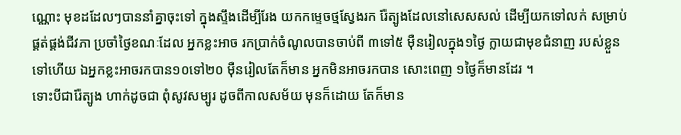ណ្ណោះ មុខដដែលៗបាននាំគ្នាចុះទៅ ក្នុងស្ទឹងដើម្បីរែង យកកម្ទេចថ្មស្វែងរក រ៉ែត្បូងដែលនៅសេសសល់ ដើម្បីយកទៅលក់ សម្រាប់ផ្គត់ផ្គង់ជីវភា ប្រចាំថ្ងៃខណៈដែល អ្នកខ្លះអាច រកប្រាក់ចំណូលបានចាប់ពី ៣ទៅ៥ ម៉ឺនរៀលក្នុង១ថ្ងៃ ក្លាយជាមុខជំនាញ របស់ខ្លួនទៅហើយ ឯអ្នកខ្លះអាចរកបាន១០ទៅ២០ ម៉ឺនរៀលតែក៏មាន អ្នកមិនអាចរកបាន សោះពេញ ១ថ្ងៃក៏មានដែរ ។
ទោះបីជារ៉ែត្បូង ហាក់ដូចជា ពុំសូវសម្បូរ ដូចពីកាលសម័យ មុនក៏ដោយ តែក៏មាន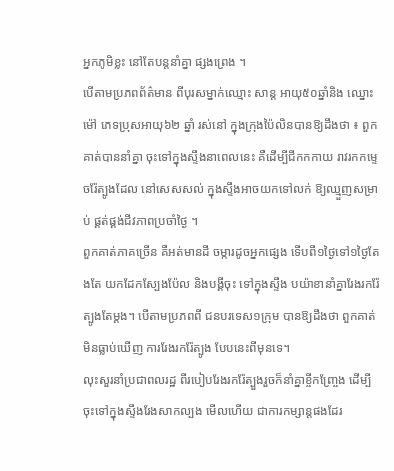អ្នកភូមិខ្លះ នៅតែបន្តនាំគ្នា ផ្សងព្រេង ។
បើតាមប្រភពព័ត៌មាន ពីបុរសម្នាក់ឈ្មោះ សាន្ត អាយុ៥០ឆ្នាំនិង ឈ្នោះម៉ៅ ភេទប្រុសអាយុ៦២ ឆ្នាំ រស់នៅ ក្នុងក្រុងប៉ៃលិនបានឱ្យដឹងថា ៖ ពួកគាត់បាននាំគ្នា ចុះទៅក្នុងស្ទឹងនាពេលនេះ គឺដើម្បីជីកកកាយ រាវរកកម្ទេចរ៉ែត្បូងដែល នៅសេសសល់ ក្នុងស្ទឹងអាចយកទៅលក់ ឱ្យឈ្មួញសម្រាប់ ផ្គត់ផ្គង់ជីវភាពប្រចាំថ្ងៃ ។
ពួកគាត់ភាគច្រើន គឺអត់មានដី ចម្ការដូចអ្នកផ្សេង ទើបពី១ថ្ងៃទៅ១ថ្ងៃតែងតែ យកដែកស្បែងប៉ែល និងបង្គីចុះ ទៅក្នុងស្ទឹង បយ៉ាខានាំគ្នារែងរករ៉ែត្បូងតែម្តង។ បើតាមប្រភពពី ជនបរទេស១ក្រុម បានឱ្យដឹងថា ពួកគាត់មិនធ្លាប់ឃើញ ការរែងរករ៉ែត្បូង បែបនេះពីមុនទេ។
លុះសួរនាំប្រជាពលរដ្ឋ ពីរបៀបរែងរករ៉ែត្បួងរួចក៏នាំគ្នាខ្ចីកញ្ច្រែង ដើម្បីចុះទៅក្នុងស្ទឹងរែងសាកល្បង មើលហើយ ជាការកម្សាន្តផងដែរ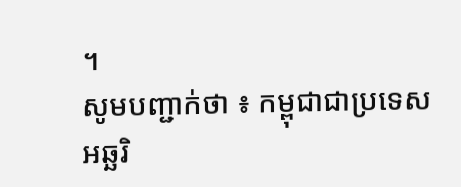។
សូមបញ្ជាក់ថា ៖ កម្ពុជាជាប្រទេសអឆ្ឆរិ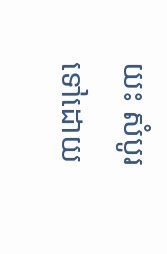យះ សំបូរទៅដោយ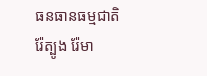ធនធានធម្មជាតិ រ៉ែត្បូង រ៉ែមា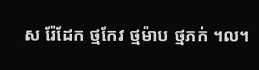ស រ៉ែដែក ថ្មកែវ ថ្មម៉ាប ថ្មភក់ ។ល។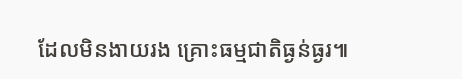ដែលមិនងាយរង គ្រោះធម្មជាតិធ្ងន់ធ្ងរ៕